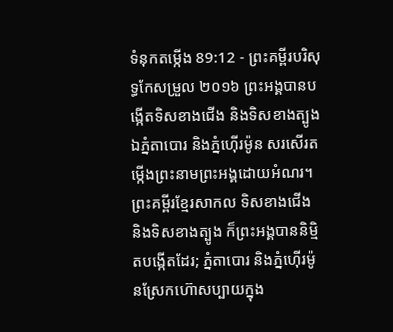ទំនុកតម្កើង 89:12 - ព្រះគម្ពីរបរិសុទ្ធកែសម្រួល ២០១៦ ព្រះអង្គបានបង្កើតទិសខាងជើង និងទិសខាងត្បូង ឯភ្នំតាបោរ និងភ្នំហ៊ើរម៉ូន សរសើរតម្កើងព្រះនាមព្រះអង្គដោយអំណរ។ ព្រះគម្ពីរខ្មែរសាកល ទិសខាងជើង និងទិសខាងត្បូង ក៏ព្រះអង្គបាននិម្មិតបង្កើតដែរ; ភ្នំតាបោរ និងភ្នំហ៊ើរម៉ូនស្រែកហ៊ោសប្បាយក្នុង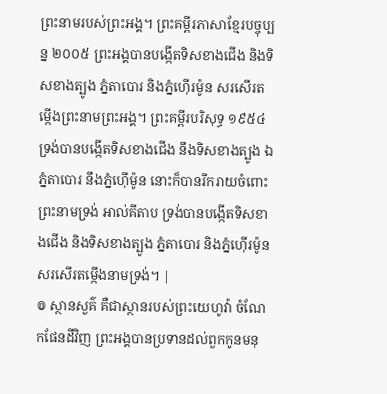ព្រះនាមរបស់ព្រះអង្គ។ ព្រះគម្ពីរភាសាខ្មែរបច្ចុប្បន្ន ២០០៥ ព្រះអង្គបានបង្កើតទិសខាងជើង និងទិសខាងត្បូង ភ្នំតាបោរ និងភ្នំហ៊ើរម៉ូន សរសើរតម្កើងព្រះនាមព្រះអង្គ។ ព្រះគម្ពីរបរិសុទ្ធ ១៩៥៤ ទ្រង់បានបង្កើតទិសខាងជើង នឹងទិសខាងត្បូង ឯភ្នំតាបោរ នឹងភ្នំហ៊ើម៉ូន នោះក៏បានរីករាយចំពោះព្រះនាមទ្រង់ អាល់គីតាប ទ្រង់បានបង្កើតទិសខាងជើង និងទិសខាងត្បូង ភ្នំតាបោរ និងភ្នំហ៊ើរម៉ូន សរសើរតម្កើងនាមទ្រង់។ |
៙ ស្ថានសួគ៌ គឺជាស្ថានរបស់ព្រះយេហូវ៉ា ចំណែកផែនដីវិញ ព្រះអង្គបានប្រទានដល់ពួកកូនមនុ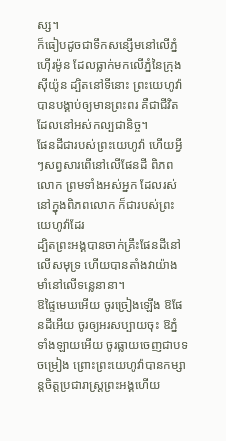ស្ស។
ក៏ធៀបដូចជាទឹកសន្សើមនៅលើភ្នំហ៊ើរម៉ូន ដែលធ្លាក់មកលើភ្នំនៃក្រុងស៊ីយ៉ូន ដ្បិតនៅទីនោះ ព្រះយេហូវ៉ាបានបង្គាប់ឲ្យមានព្រះពរ គឺជាជីវិតដែលនៅអស់កល្បជានិច្ច។
ផែនដីជារបស់ព្រះយេហូវ៉ា ហើយអ្វីៗសព្វសារពើនៅលើផែនដី ពិភពលោក ព្រមទាំងអស់អ្នក ដែលរស់នៅក្នុងពិភពលោក ក៏ជារបស់ព្រះយេហូវ៉ាដែរ
ដ្បិតព្រះអង្គបានចាក់គ្រឹះផែនដីនៅលើសមុទ្រ ហើយបានតាំងវាយ៉ាងមាំនៅលើទន្លេនានា។
ឱផ្ទៃមេឃអើយ ចូរច្រៀងឡើង ឱផែនដីអើយ ចូរឲ្យអរសប្បាយចុះ ឱភ្នំទាំងឡាយអើយ ចូរធ្លាយចេញជាបទចម្រៀង ព្រោះព្រះយេហូវ៉ាបានកម្សាន្តចិត្តប្រជារាស្ត្រព្រះអង្គហើយ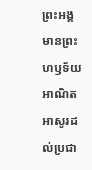ព្រះអង្គមានព្រះហឫទ័យអាណិតអាសូរដល់ប្រជា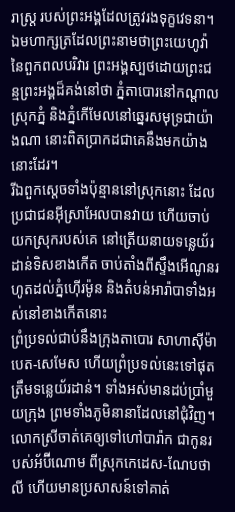រាស្ត្រ របស់ព្រះអង្គដែលត្រូវរងទុក្ខវេទនា។
ឯមហាក្សត្រដែលព្រះនាមថាព្រះយេហូវ៉ា នៃពួកពលបរិវារ ព្រះអង្គស្បថដោយព្រះជន្មព្រះអង្គដ៏គង់នៅថា ភ្នំតាបោរនៅកណ្ដាលស្រុកភ្នំ និងភ្នំកើមែលនៅឆ្នេរសមុទ្រជាយ៉ាងណា នោះពិតប្រាកដជាគេនឹងមកយ៉ាងនោះដែរ។
រីឯពួកស្តេចទាំងប៉ុន្មាននៅស្រុកនោះ ដែលប្រជាជនអ៊ីស្រាអែលបានវាយ ហើយចាប់យកស្រុករបស់គេ នៅត្រើយនាយទន្លេយ័រដាន់ទិសខាងកើត ចាប់តាំងពីស្ទឹងអើណូនរហូតដល់ភ្នំហ៊ើរម៉ូន និងតំបន់អារ៉ាបាទាំងអស់នៅខាងកើតនោះ
ព្រំប្រទល់ជាប់នឹងក្រុងតាបោរ សាហាស៊ីម៉ា បេត-សេមែស ហើយព្រំប្រទល់នេះទៅផុតត្រឹមទន្លេយ័រដាន់។ ទាំងអស់មានដប់ប្រាំមួយក្រុង ព្រមទាំងភូមិនានាដែលនៅជុំវិញ។
លោកស្រីចាត់គេឲ្យទៅហៅបារ៉ាក ជាកូនរបស់អ័ប៊ីណោម ពីស្រុកកេដេស-ណែបថាលី ហើយមានប្រសាសន៍ទៅគាត់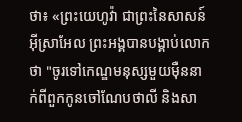ថា៖ «ព្រះយេហូវ៉ា ជាព្រះនៃសាសន៍អ៊ីស្រាអែល ព្រះអង្គបានបង្គាប់លោកថា "ចូរទៅកេណ្ឌមនុស្សមួយម៉ឺននាក់ពីពួកកូនចៅណែបថាលី និងសា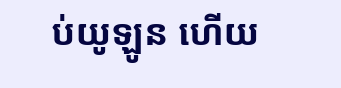ប់យូឡូន ហើយ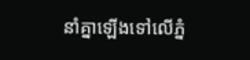នាំគ្នាឡើងទៅលើភ្នំ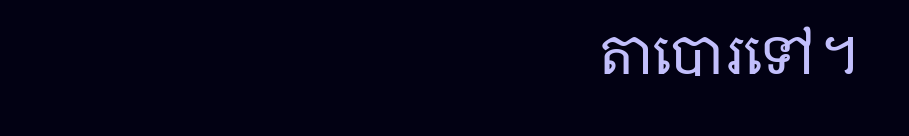តាបោរទៅ។